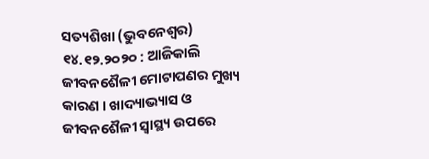ସତ୍ୟଶିଖା (ଭୁବନେଶ୍ୱର) ୧୪.୧୨.୨୦୨୦ : ଆଜିକାଲି ଜୀବନଶୈଳୀ ମୋଟାପଣର ମୁଖ୍ୟ କାରଣ । ଖାଦ୍ୟାଭ୍ୟାସ ଓ ଜୀବନଶୈଳୀ ସ୍ୱାସ୍ଥ୍ୟ ଉପରେ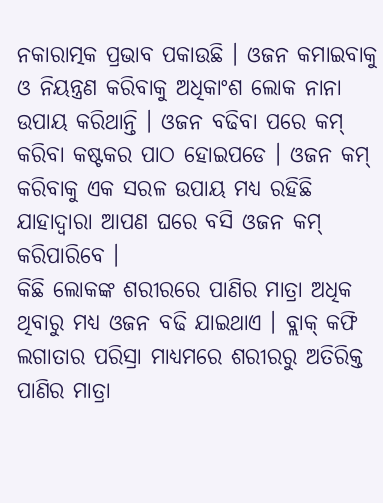ନକାରାତ୍ମକ ପ୍ରଭାବ ପକାଉଛି । ଓଜନ କମାଇବାକୁ ଓ ନିୟନ୍ତ୍ରଣ କରିବାକୁ ଅଧିକାଂଶ ଲୋକ ନାନା ଉପାୟ କରିଥାନ୍ତି । ଓଜନ ବଢିବା ପରେ କମ୍ କରିବା କଷ୍ଟକର ପାଠ ହୋଇପଡେ । ଓଜନ କମ୍ କରିବାକୁ ଏକ ସରଳ ଉପାୟ ମଧ୍ୟ ରହିଛି ଯାହାଦ୍ୱାରା ଆପଣ ଘରେ ବସି ଓଜନ କମ୍ କରିପାରିବେ ।
କିଛି ଲୋକଙ୍କ ଶରୀରରେ ପାଣିର ମାତ୍ରା ଅଧିକ ଥିବାରୁ ମଧ୍ୟ ଓଜନ ବଢି ଯାଇଥାଏ । ବ୍ଲାକ୍ କଫି ଲଗାତାର ପରିସ୍ରା ମାଧ୍ୟମରେ ଶରୀରରୁ ଅତିରିକ୍ତ ପାଣିର ମାତ୍ରା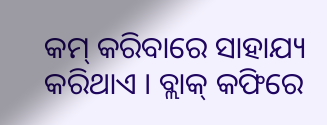କମ୍ କରିବାରେ ସାହାଯ୍ୟ କରିଥାଏ । ବ୍ଲାକ୍ କଫିରେ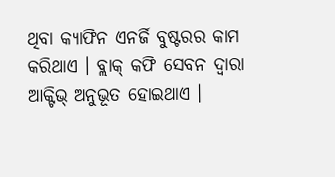ଥିବା କ୍ୟାଫିନ ଏନର୍ଜି ବୁଷ୍ଟରର କାମ କରିଥାଏ । ବ୍ଲାକ୍ କଫି ସେବନ ଦ୍ୱାରା ଆକ୍ଟିଭ୍ ଅନୁଭୂତ ହୋଇଥାଏ ।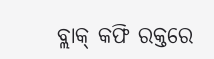ବ୍ଲାକ୍ କଫି ରକ୍ତରେ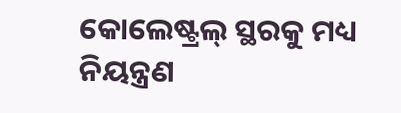କୋଲେଷ୍ଟ୍ରଲ୍ ସ୍ଥରକୁ ମଧ୍ୟ ନିୟନ୍ତ୍ରଣ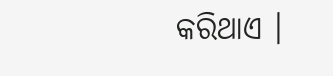କରିଥାଏ ।